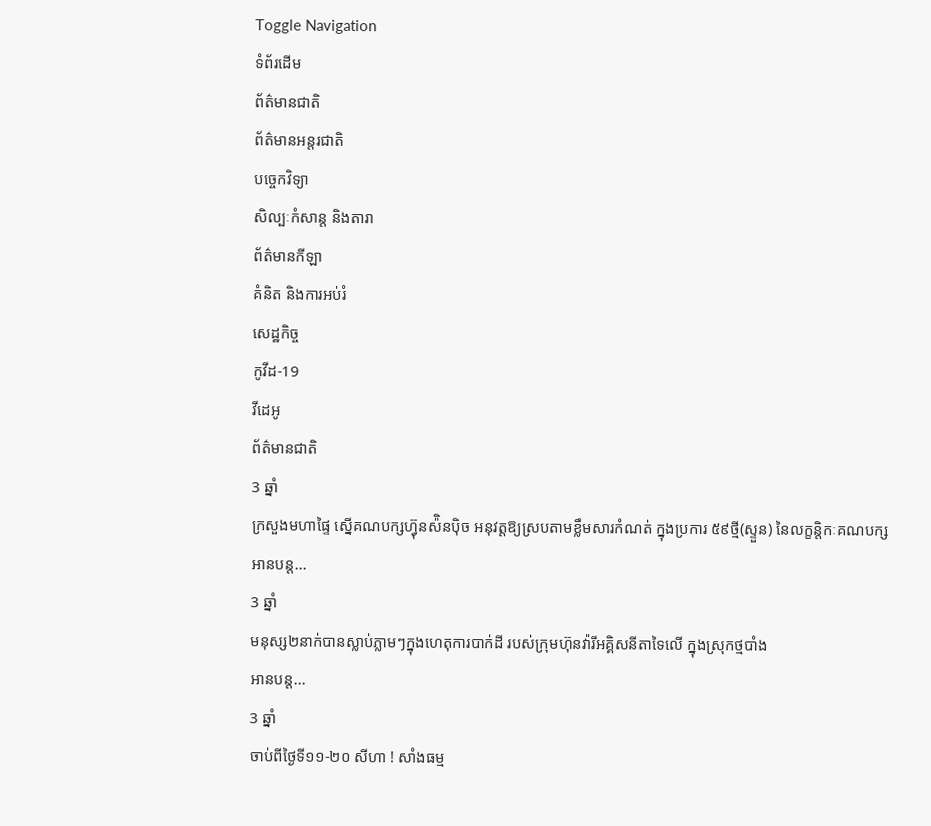Toggle Navigation
ទំព័រដើម
ព័ត៌មានជាតិ
ព័ត៌មានអន្តរជាតិ
បច្ចេកវិទ្យា
សិល្បៈកំសាន្ត និងតារា
ព័ត៌មានកីឡា
គំនិត និងការអប់រំ
សេដ្ឋកិច្ច
កូវីដ-19
វីដេអូ
ព័ត៌មានជាតិ
3 ឆ្នាំ
ក្រសួងមហាផ្ទៃ ស្នើគណបក្សហ្វ៊ុនស៉ិនប៉ិច អនុវត្តឱ្យស្របតាមខ្លឹមសារកំណត់ ក្នុងប្រការ ៥៩ថ្មី(ស្ទួន) នៃលក្ខន្តិកៈគណបក្ស
អានបន្ត...
3 ឆ្នាំ
មនុស្ស២នាក់បានស្លាប់ភ្លាមៗក្នុងហេតុការបាក់ដី របស់ក្រុមហ៊ុនវ៉ារីអគ្គិសនីតាទៃលើ ក្នុងស្រុកថ្មបាំង
អានបន្ត...
3 ឆ្នាំ
ចាប់ពីថ្ងៃទី១១-២០ សីហា ! សាំងធម្ម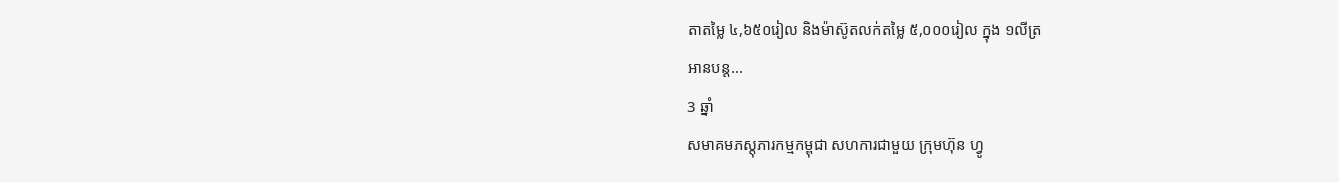តាតម្លៃ ៤,៦៥០រៀល និងម៉ាស៊ូតលក់តម្លៃ ៥,០០០រៀល ក្នុង ១លីត្រ
អានបន្ត...
3 ឆ្នាំ
សមាគមភស្ដុភារកម្មកម្ពុជា សហការជាមួយ ក្រុមហ៊ុន ហ្វូ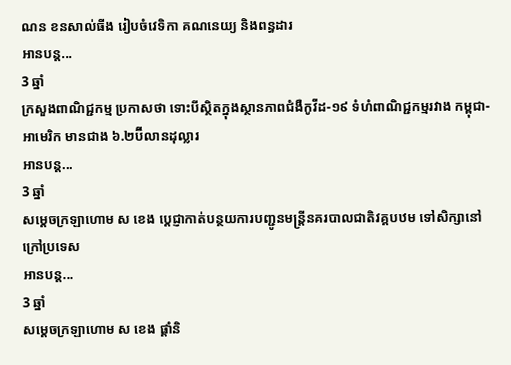ណន ខនសាល់ធីង រៀបចំវេទិកា គណនេយ្យ និងពន្ធដារ
អានបន្ត...
3 ឆ្នាំ
ក្រសួងពាណិជ្ជកម្ម ប្រកាសថា ទោះបីស្ថិតក្នុងស្ថានភាពជំងឺកូវីដ-១៩ ទំហំពាណិជ្ជកម្មរវាង កម្ពុជា-អាមេរិក មានជាង ៦.២ប៊ីលានដុល្លារ
អានបន្ត...
3 ឆ្នាំ
សម្ដេចក្រឡាហោម ស ខេង ប្ដេជ្ញាកាត់បន្ថយការបញ្ជូនមន្រ្តីនគរបាលជាតិវគ្គបឋម ទៅសិក្សានៅក្រៅប្រទេស
អានបន្ត...
3 ឆ្នាំ
សម្ដេចក្រឡាហោម ស ខេង ផ្ដាំនិ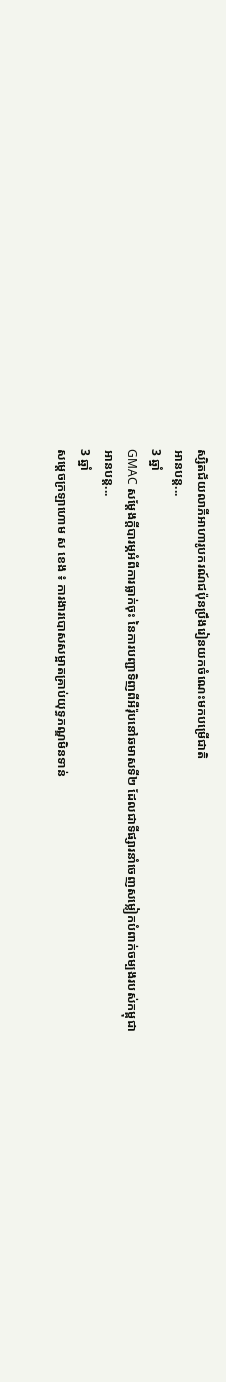ស្សិតជ័យលាភីអាហារូបករណ៍ជប៉ុនប្រឹងរៀនយកចំណេះមកបម្រើជាតិ
អានបន្ត...
3 ឆ្នាំ
GMAC សម្ដែងក្ដីបារម្ភអំពីការធ្លាក់ចុះ នៃការបញ្ជាទិញពីអឺរ៉ុបនៅឆមាសទី២ ដែលជាទីផ្សារនាំចេញសម្លៀកបំពាក់ចម្បងរបស់កម្ពុជា
អានបន្ត...
3 ឆ្នាំ
សម្ដេចក្រឡាហោម ស ខេង ៖ ការងារបោសសម្អាតគ្រាប់យុទ្ធភណ្ឌមិនទាន់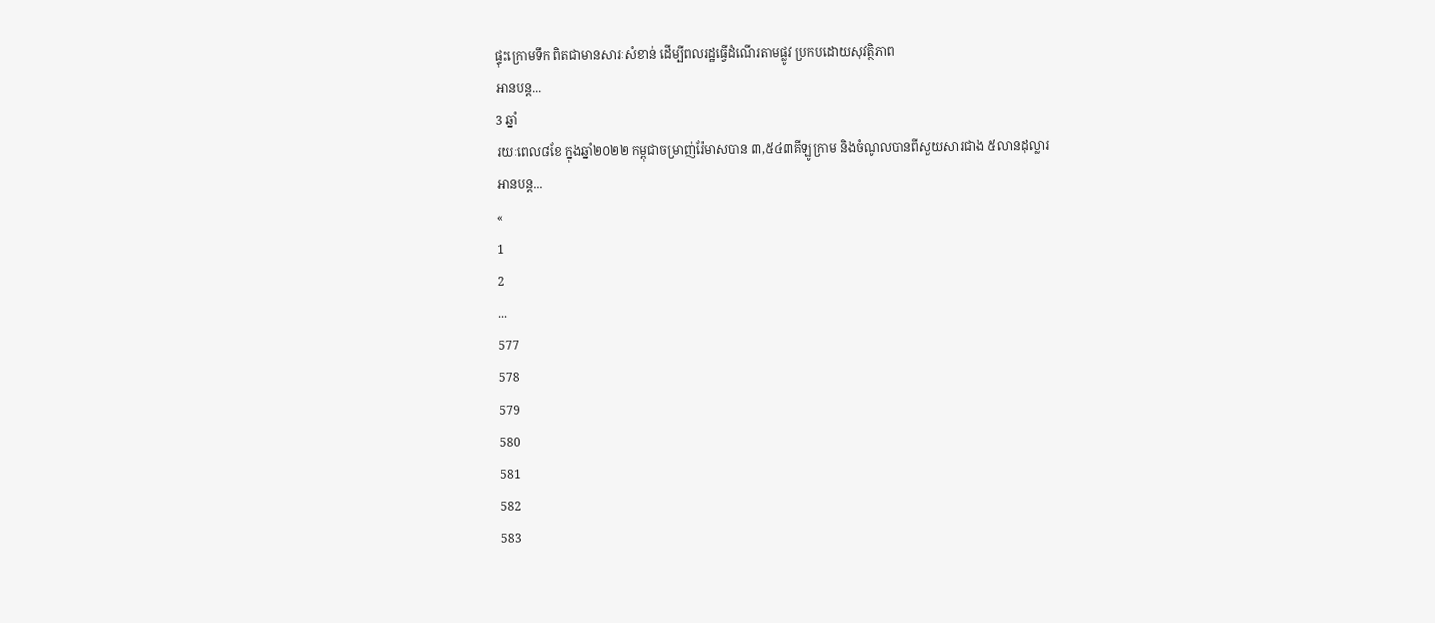ផ្ទុះក្រោមទឹក ពិតជាមានសារៈសំខាន់ ដើម្បីពលរដ្ឋធ្វើដំណើរតាមផ្លូវ ប្រកបដោយសុវត្ថិភាព
អានបន្ត...
3 ឆ្នាំ
រយៈពេល៨ខែ ក្នុងឆ្នាំ២០២២ កម្ពុជាចម្រាញ់រ៉ែមាសបាន ៣,៥៤៣គីឡូក្រាម និងចំណូលបានពីសួយសារជាង ៥លានដុល្លារ
អានបន្ត...
«
1
2
...
577
578
579
580
581
582
583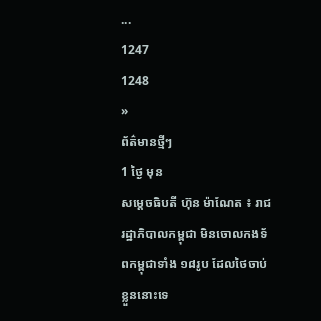...
1247
1248
»
ព័ត៌មានថ្មីៗ
1 ថ្ងៃ មុន
សម្ដេចធិបតី ហ៊ុន ម៉ាណែត ៖ រាជរដ្ឋាភិបាលកម្ពុជា មិនចោលកងទ័ពកម្ពុជាទាំង ១៨រូប ដែលថៃចាប់ខ្លួននោះទេ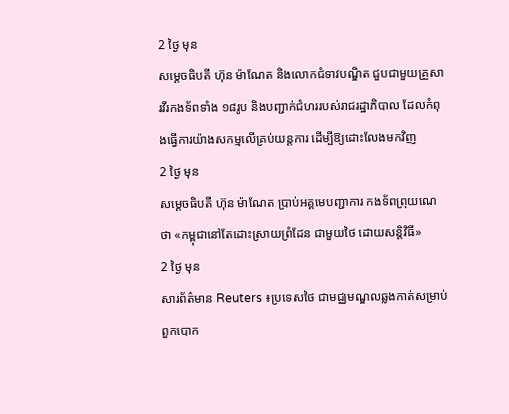2 ថ្ងៃ មុន
សម្ដេចធិបតី ហ៊ុន ម៉ាណែត និងលោកជំទាវបណ្ឌិត ជួបជាមួយគ្រួសារវីរកងទ័ពទាំង ១៨រូប និងបញ្ជាក់ជំហររបស់រាជរដ្ឋាភិបាល ដែលកំពុងធ្វើការយ៉ាងសកម្មលើគ្រប់យន្តការ ដើម្បីឱ្យដោះលែងមកវិញ
2 ថ្ងៃ មុន
សម្តេចធិបតី ហ៊ុន ម៉ាណែត ប្រាប់អគ្គមេបញ្ជាការ កងទ័ពព្រុយណេ ថា «កម្ពុជានៅតែដោះស្រាយព្រំដែន ជាមួយថៃ ដោយសន្តិវិធី»
2 ថ្ងៃ មុន
សារព័ត៌មាន Reuters ៖ប្រទេសថៃ ជាមជ្ឈមណ្ឌលឆ្លងកាត់សម្រាប់ពួកបោក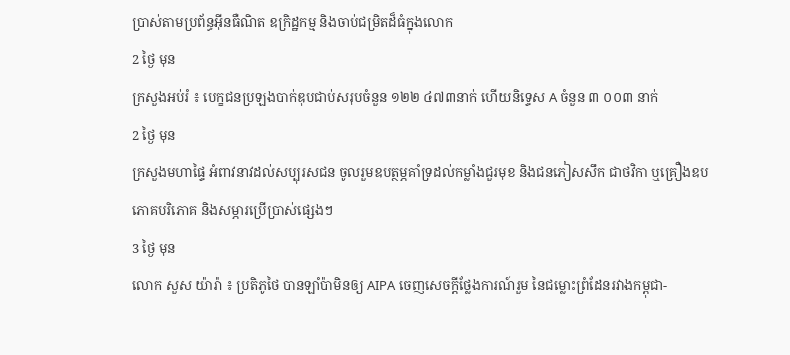ប្រាស់តាមប្រព័ន្ធអ៊ីនធឺណិត ឧក្រិដ្ឋកម្ម និងចាប់ជម្រិតដ៏ធំក្នុងលោក
2 ថ្ងៃ មុន
ក្រសួងអប់រំ ៖ បេក្ខជនប្រឡងបាក់ឌុបជាប់សរុបចំនួន ១២២ ៤៧៣នាក់ ហើយនិទ្ទេស A ចំនួន ៣ ០០៣ នាក់
2 ថ្ងៃ មុន
ក្រសួងមហាផ្ទៃ អំពាវនាវដល់សប្បុរសជន ចូលរួមឧបត្ថម្ភគាំទ្រដល់កម្លាំងជួរមុខ និងជនភៀសសឹក ជាថវិកា ឬគ្រឿងឧបភោគបរិភោគ និងសម្ភារប្រើប្រាស់ផ្សេងៗ
3 ថ្ងៃ មុន
លោក សួស យ៉ារ៉ា ៖ ប្រតិភូថៃ បានឡាំប៉ាមិនឲ្យ AIPA ចេញសេចក្តីថ្លែងការណ៍រួម នៃជម្លោះព្រំដែនរវាងកម្ពុជា-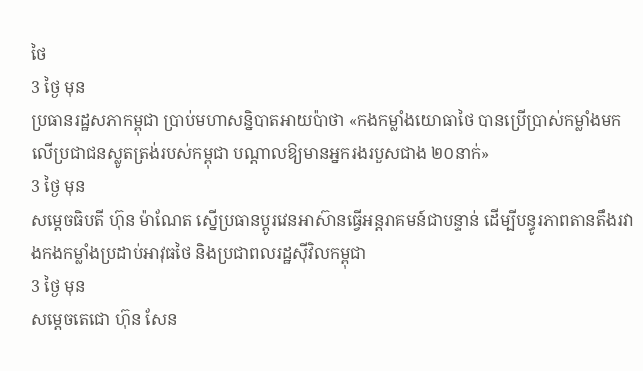ថៃ
3 ថ្ងៃ មុន
ប្រធានរដ្ឋសភាកម្ពុជា ប្រាប់មហាសន្និបាតអាយប៉ាថា «កងកម្លាំងយោធាថៃ បានប្រើប្រាស់កម្លាំងមកលើប្រជាជនស្លូតត្រង់របស់កម្ពុជា បណ្តាលឱ្យមានអ្នករងរបួសជាង ២០នាក់»
3 ថ្ងៃ មុន
សម្ដេចធិបតី ហ៊ុន ម៉ាណែត ស្នើប្រធានប្តូរវេនអាស៊ានធ្វើអន្តរាគមន៍ជាបន្ទាន់ ដើម្បីបន្ធូរភាពតានតឹងរវាងកងកម្លាំងប្រដាប់អាវុធថៃ និងប្រជាពលរដ្ឋស៊ីវិលកម្ពុជា
3 ថ្ងៃ មុន
សម្តេចតេជោ ហ៊ុន សែន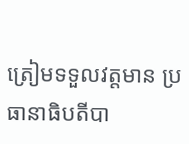ត្រៀមទទួលវត្តមាន ប្រធានាធិបតីបា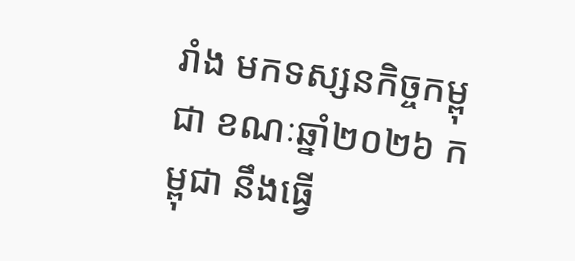រាំង មកទស្សនកិច្ចកម្ពុជា ខណៈឆ្នាំ២០២៦ កម្ពុជា នឹងធ្វើ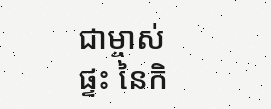ជាម្ចាស់ផ្ទះ នៃកិ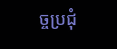ច្ចប្រជុំ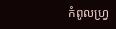កំពូលហ្រ្វ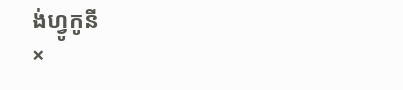ង់ហ្វូកូនី
×